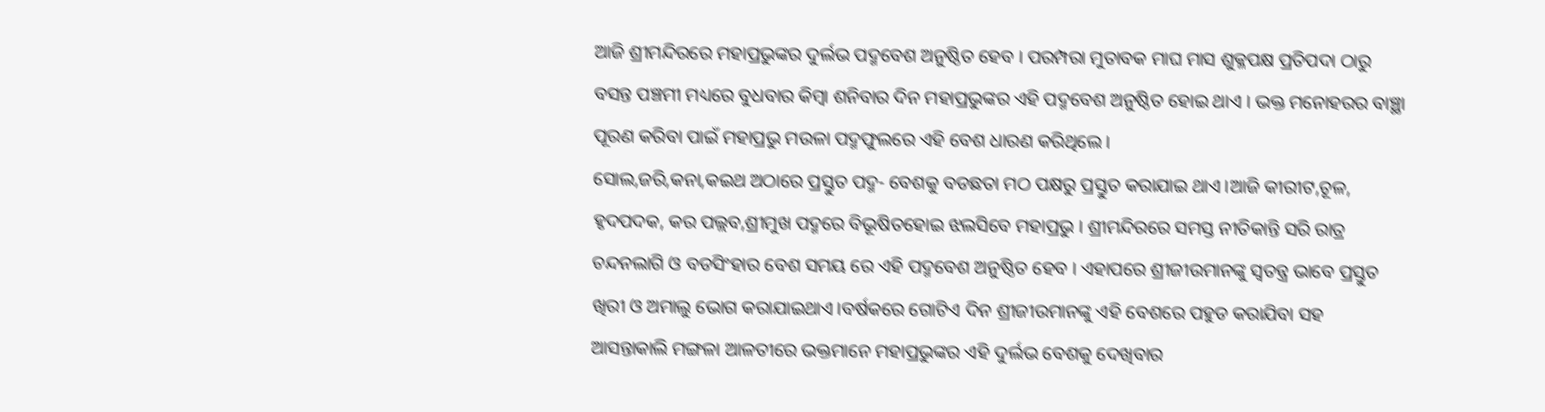ଆଜି ଶ୍ରୀମନ୍ଦିରରେ ମହାପ୍ରଭୁଙ୍କର ଦୁର୍ଲଭ ପଦ୍ମବେଶ ଅନୁଷ୍ଠିତ ହେବ । ପରମ୍ପରା ମୁତାବକ ମାଘ ମାସ ଶୁକ୍ଳପକ୍ଷ ପ୍ରତିପଦା ଠାରୁ ବସନ୍ତ ପଞ୍ଚମୀ ମଧ୍ୟରେ ବୁଧବାର କିମ୍ୱା ଶନିବାର ଦିନ ମହାପ୍ରଭୁଙ୍କର ଏହି ପଦ୍ମବେଶ ଅନୁଷ୍ଠିତ ହୋଇ ଥାଏ । ଭକ୍ତ ମନୋହରର ବାଞ୍ଛା ପୂରଣ କରିବା ପାଇଁ ମହାପ୍ରଭୁ ମଉଳା ପଦ୍ମଫୁଲରେ ଏହି ବେଶ ଧାରଣ କରିଥିଲେ ।
ସୋଲ,ଜରି,କନା,କଇଥ ଅଠାରେ ପ୍ରସ୍ତୁତ ପଦ୍ମ- ବେଶକୁ ବଡଛତା ମଠ ପକ୍ଷରୁ ପ୍ରସ୍ତୁତ କରାଯାଇ ଥାଏ।ଆଜି କୀରୀଟ,ଚୂଳ, ହୃଦପଦକ, କର ପଲ୍ଲବ,ଶ୍ରୀମୁଖ ପଦ୍ମରେ ବିଭୂଷିତହୋଇ ଝଲସିବେ ମହାପ୍ରଭୁ । ଶ୍ରୀମନ୍ଦିରରେ ସମସ୍ତ ନୀତିକାନ୍ତି ସରି ରାତ୍ର ଚନ୍ଦନଲାଗି ଓ ବଡସିଂହାର ବେଶ ସମୟ ରେ ଏହି ପଦ୍ମବେଶ ଅନୁଷ୍ଠିତ ହେବ । ଏହାପରେ ଶ୍ରୀଜୀଉମାନଙ୍କୁ ସ୍ୱତନ୍ତ୍ର ଭାବେ ପ୍ରସ୍ତୁତ ଖିରୀ ଓ ଅମାଲୁ ଭୋଗ କରାଯାଇଥାଏ।ବର୍ଷକରେ ଗୋଟିଏ ଦିନ ଶ୍ରୀଜୀଉମାନଙ୍କୁ ଏହି ବେଶରେ ପହୁଡ କରାଯିବା ସହ ଆସନ୍ତାକାଲି ମଙ୍ଗଳା ଆଳତୀରେ ଭକ୍ତମାନେ ମହାପ୍ରଭୁଙ୍କର ଏହି ଦୁର୍ଲଭ ବେଶକୁ ଦେଖିବାର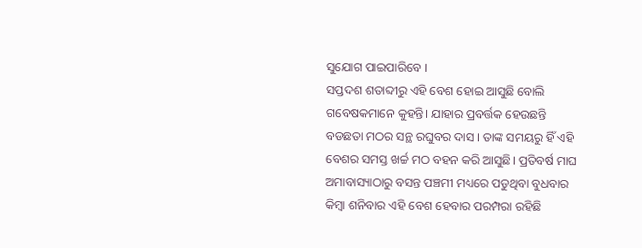ସୁଯୋଗ ପାଇପାରିବେ ।
ସପ୍ତଦଶ ଶତାବ୍ଦୀରୁ ଏହି ବେଶ ହୋଇ ଆସୁଛି ବୋଲି ଗବେଷକମାନେ କୁହନ୍ତି। ଯାହାର ପ୍ରବର୍ତ୍ତକ ହେଉଛନ୍ତି ବଡଛତା ମଠର ସନ୍ଥ ରଘୁବର ଦାସ । ତାଙ୍କ ସମୟରୁ ହିଁ ଏହି ବେଶର ସମସ୍ତ ଖର୍ଚ୍ଚ ମଠ ବହନ କରି ଆସୁଛି। ପ୍ରତିବର୍ଷ ମାଘ ଅମାବାସ୍ୟାଠାରୁ ବସନ୍ତ ପଞ୍ଚମୀ ମଧ୍ୟରେ ପଡୁଥିବା ବୁଧବାର କିମ୍ବା ଶନିବାର ଏହି ବେଶ ହେବାର ପରମ୍ପରା ରହିଛି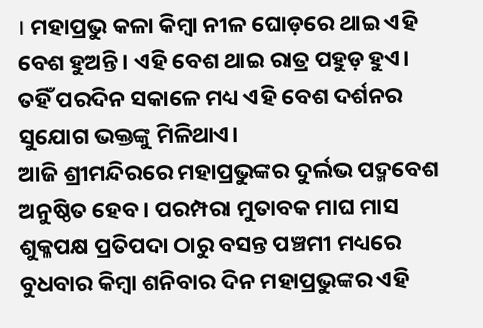। ମହାପ୍ରଭୁ କଳା କିମ୍ବା ନୀଳ ଘୋଡ଼ରେ ଥାଇ ଏହି ବେଶ ହୁଅନ୍ତି। ଏହି ବେଶ ଥାଇ ରାତ୍ର ପହୁଡ଼ ହୁଏ। ତହିଁ ପରଦିନ ସକାଳେ ମଧ୍ୟ ଏହି ବେଶ ଦର୍ଶନର ସୁଯୋଗ ଭକ୍ତଙ୍କୁ ମିଳିଥାଏ।
ଆଜି ଶ୍ରୀମନ୍ଦିରରେ ମହାପ୍ରଭୁଙ୍କର ଦୁର୍ଲଭ ପଦ୍ମବେଶ ଅନୁଷ୍ଠିତ ହେବ । ପରମ୍ପରା ମୁତାବକ ମାଘ ମାସ ଶୁକ୍ଳପକ୍ଷ ପ୍ରତିପଦା ଠାରୁ ବସନ୍ତ ପଞ୍ଚମୀ ମଧ୍ୟରେ ବୁଧବାର କିମ୍ୱା ଶନିବାର ଦିନ ମହାପ୍ରଭୁଙ୍କର ଏହି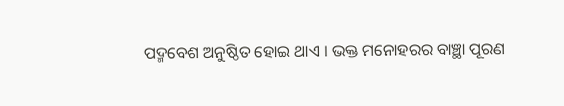ପଦ୍ମବେଶ ଅନୁଷ୍ଠିତ ହୋଇ ଥାଏ । ଭକ୍ତ ମନୋହରର ବାଞ୍ଛା ପୂରଣ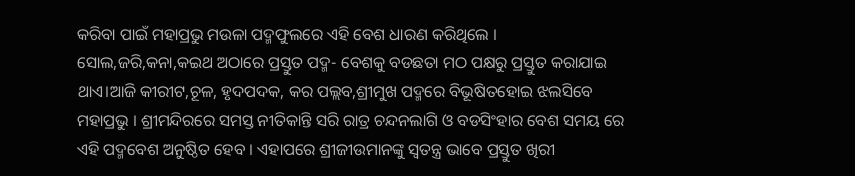କରିବା ପାଇଁ ମହାପ୍ରଭୁ ମଉଳା ପଦ୍ମଫୁଲରେ ଏହି ବେଶ ଧାରଣ କରିଥିଲେ ।
ସୋଲ,ଜରି,କନା,କଇଥ ଅଠାରେ ପ୍ରସ୍ତୁତ ପଦ୍ମ- ବେଶକୁ ବଡଛତା ମଠ ପକ୍ଷରୁ ପ୍ରସ୍ତୁତ କରାଯାଇ ଥାଏ।ଆଜି କୀରୀଟ,ଚୂଳ, ହୃଦପଦକ, କର ପଲ୍ଲବ,ଶ୍ରୀମୁଖ ପଦ୍ମରେ ବିଭୂଷିତହୋଇ ଝଲସିବେ ମହାପ୍ରଭୁ । ଶ୍ରୀମନ୍ଦିରରେ ସମସ୍ତ ନୀତିକାନ୍ତି ସରି ରାତ୍ର ଚନ୍ଦନଲାଗି ଓ ବଡସିଂହାର ବେଶ ସମୟ ରେ ଏହି ପଦ୍ମବେଶ ଅନୁଷ୍ଠିତ ହେବ । ଏହାପରେ ଶ୍ରୀଜୀଉମାନଙ୍କୁ ସ୍ୱତନ୍ତ୍ର ଭାବେ ପ୍ରସ୍ତୁତ ଖିରୀ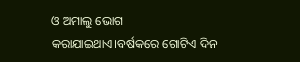ଓ ଅମାଲୁ ଭୋଗ କରାଯାଇଥାଏ।ବର୍ଷକରେ ଗୋଟିଏ ଦିନ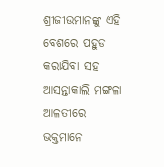ଶ୍ରୀଜୀଉମାନଙ୍କୁ ଏହି ବେଶରେ ପହୁଡ କରାଯିବା ସହ ଆସନ୍ତାକାଲି ମଙ୍ଗଳା ଆଳତୀରେ ଭକ୍ତମାନେ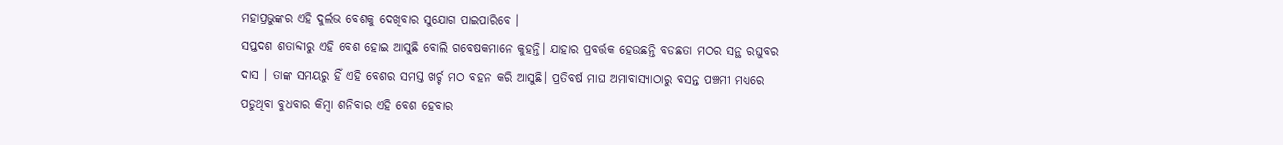ମହାପ୍ରଭୁଙ୍କର ଏହି ଦୁର୍ଲଭ ବେଶକୁ ଦେଖିବାର ସୁଯୋଗ ପାଇପାରିବେ ।
ସପ୍ତଦଶ ଶତାବ୍ଦୀରୁ ଏହି ବେଶ ହୋଇ ଆସୁଛି ବୋଲି ଗବେଷକମାନେ କୁହନ୍ତି। ଯାହାର ପ୍ରବର୍ତ୍ତକ ହେଉଛନ୍ତି ବଡଛତା ମଠର ସନ୍ଥ ରଘୁବର ଦାସ । ତାଙ୍କ ସମୟରୁ ହିଁ ଏହି ବେଶର ସମସ୍ତ ଖର୍ଚ୍ଚ ମଠ ବହନ କରି ଆସୁଛି। ପ୍ରତିବର୍ଷ ମାଘ ଅମାବାସ୍ୟାଠାରୁ ବସନ୍ତ ପଞ୍ଚମୀ ମଧ୍ୟରେ ପଡୁଥିବା ବୁଧବାର କିମ୍ବା ଶନିବାର ଏହି ବେଶ ହେବାର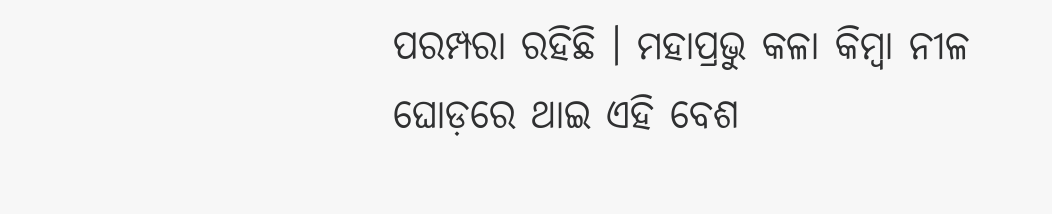ପରମ୍ପରା ରହିଛି । ମହାପ୍ରଭୁ କଳା କିମ୍ବା ନୀଳ ଘୋଡ଼ରେ ଥାଇ ଏହି ବେଶ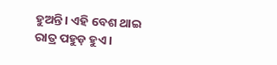ହୁଅନ୍ତି। ଏହି ବେଶ ଥାଇ ରାତ୍ର ପହୁଡ଼ ହୁଏ।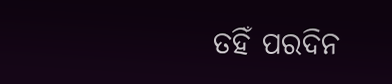ତହିଁ ପରଦିନ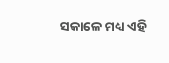ସକାଳେ ମଧ୍ୟ ଏହି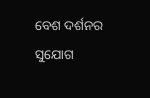ବେଶ ଦର୍ଶନର ସୁଯୋଗ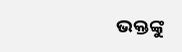ଭକ୍ତଙ୍କୁ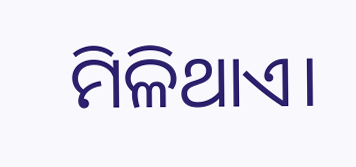ମିଳିଥାଏ।